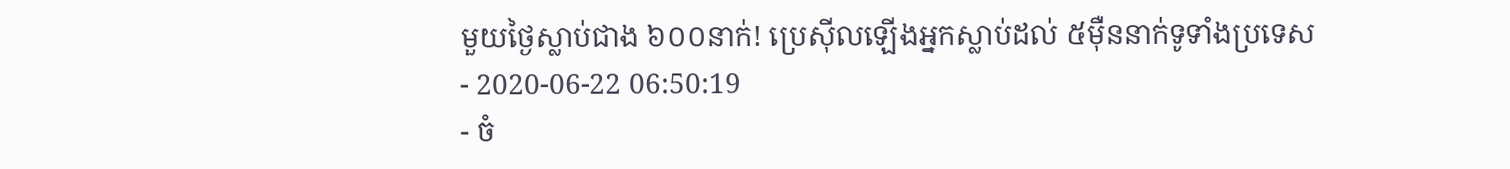មួយថ្ងៃស្លាប់ជាង ៦០០នាក់! ប្រេស៊ីលឡើងអ្នកស្លាប់ដល់ ៥ម៉ឺននាក់ទូទាំងប្រទេស
- 2020-06-22 06:50:19
- ចំ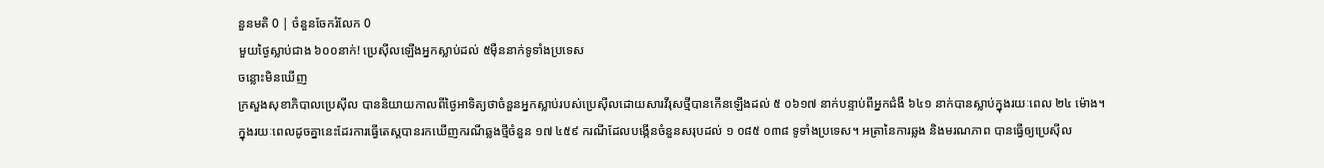នួនមតិ 0 | ចំនួនចែករំលែក 0
មួយថ្ងៃស្លាប់ជាង ៦០០នាក់! ប្រេស៊ីលឡើងអ្នកស្លាប់ដល់ ៥ម៉ឺននាក់ទូទាំងប្រទេស
ចន្លោះមិនឃើញ
ក្រសួងសុខាភិបាលប្រេស៊ីល បាននិយាយកាលពីថ្ងៃអាទិត្យថាចំនួនអ្នកស្លាប់របស់ប្រេស៊ីលដោយសារវីរុសថ្មីបានកើនឡើងដល់ ៥ ០៦១៧ នាក់បន្ទាប់ពីអ្នកជំងឺ ៦៤១ នាក់បានស្លាប់ក្នុងរយៈពេល ២៤ ម៉ោង។
ក្នុងរយៈពេលដូចគ្នានេះដែរការធ្វើតេស្តបានរកឃើញករណីឆ្លងថ្មីចំនួន ១៧ ៤៥៩ ករណីដែលបង្កើនចំនួនសរុបដល់ ១ ០៨៥ ០៣៨ ទូទាំងប្រទេស។ អត្រានៃការឆ្លង និងមរណភាព បានធ្វើឲ្យប្រេស៊ីល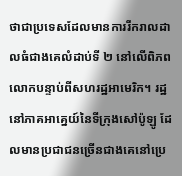ថាជាប្រទេសដែលមានការរីករាលដាលធំជាងគេលំដាប់ទី ២ នៅលើពិភពលោកបន្ទាប់ពីសហរដ្ឋអាមេរិក។ រដ្ឋនៅភាគអាគ្នេយ៍នៃទីក្រុងសៅប៉ូឡូ ដែលមានប្រជាជនច្រើនជាងគេនៅប្រេ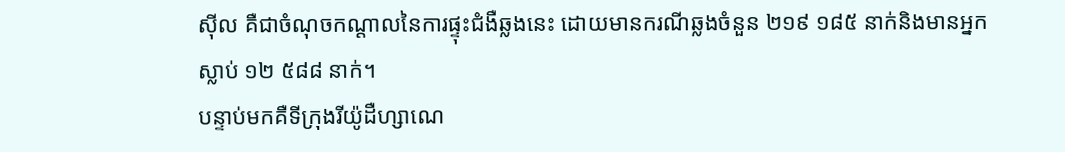ស៊ីល គឺជាចំណុចកណ្តាលនៃការផ្ទុះជំងឺឆ្លងនេះ ដោយមានករណីឆ្លងចំនួន ២១៩ ១៨៥ នាក់និងមានអ្នកស្លាប់ ១២ ៥៨៨ នាក់។
បន្ទាប់មកគឺទីក្រុងរីយ៉ូដឺហ្សាណេ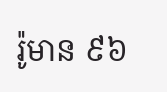រ៉ូមាន ៩៦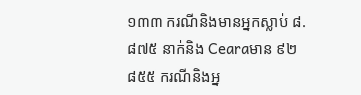១៣៣ ករណីនិងមានអ្នកស្លាប់ ៨.៨៧៥ នាក់និង Cearaមាន ៩២ ៨៥៥ ករណីនិងអ្ន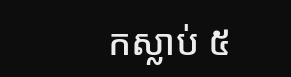កស្លាប់ ៥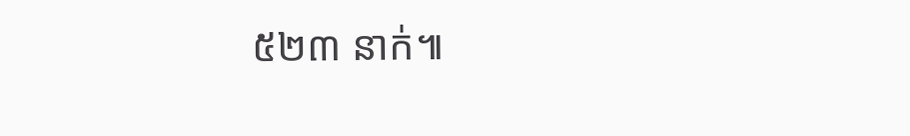៥២៣ នាក់៕